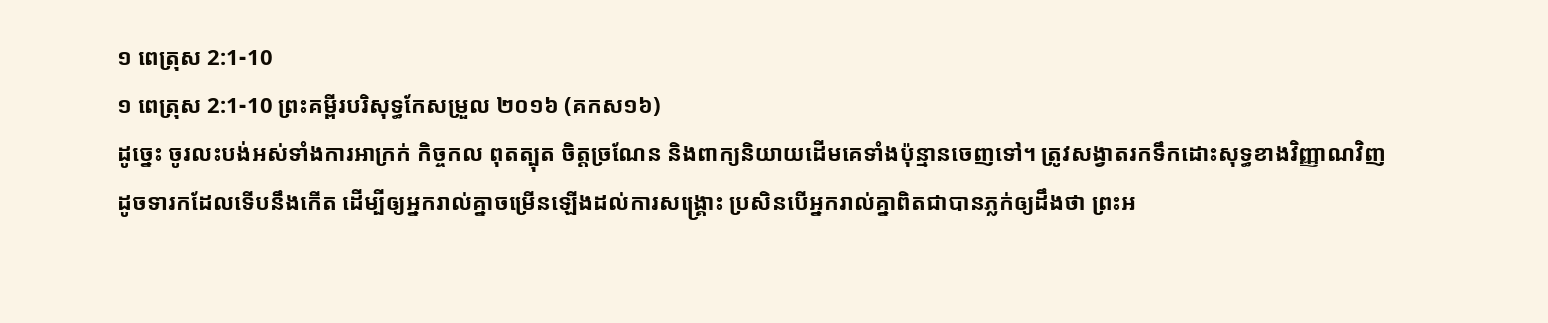១ ពេត្រុស 2:1-10
១ ពេត្រុស 2:1-10 ព្រះគម្ពីរបរិសុទ្ធកែសម្រួល ២០១៦ (គកស១៦)
ដូច្នេះ ចូរលះបង់អស់ទាំងការអាក្រក់ កិច្ចកល ពុតត្បុត ចិត្តច្រណែន និងពាក្យនិយាយដើមគេទាំងប៉ុន្មានចេញទៅ។ ត្រូវសង្វាតរកទឹកដោះសុទ្ធខាងវិញ្ញាណវិញ ដូចទារកដែលទើបនឹងកើត ដើម្បីឲ្យអ្នករាល់គ្នាចម្រើនឡើងដល់ការសង្គ្រោះ ប្រសិនបើអ្នករាល់គ្នាពិតជាបានភ្លក់ឲ្យដឹងថា ព្រះអ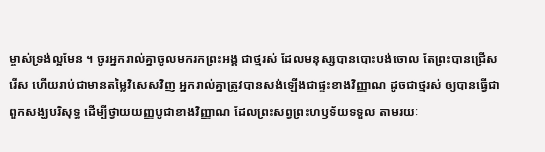ម្ចាស់ទ្រង់ល្អមែន ។ ចូរអ្នករាល់គ្នាចូលមករកព្រះអង្គ ជាថ្មរស់ ដែលមនុស្សបានបោះបង់ចោល តែព្រះបានជ្រើសរើស ហើយរាប់ជាមានតម្លៃវិសេសវិញ អ្នករាល់គ្នាត្រូវបានសង់ឡើងជាផ្ទះខាងវិញ្ញាណ ដូចជាថ្មរស់ ឲ្យបានធ្វើជាពួកសង្ឃបរិសុទ្ធ ដើម្បីថ្វាយយញ្ញបូជាខាងវិញ្ញាណ ដែលព្រះសព្វព្រះហឫទ័យទទួល តាមរយៈ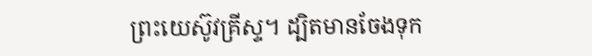ព្រះយេស៊ូវគ្រីស្ទ។ ដ្បិតមានចែងទុក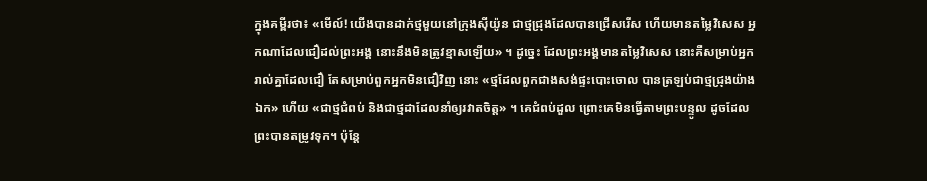ក្នុងគម្ពីរថា៖ «មើល៍! យើងបានដាក់ថ្មមួយនៅក្រុងស៊ីយ៉ូន ជាថ្មជ្រុងដែលបានជ្រើសរើស ហើយមានតម្លៃវិសេស អ្នកណាដែលជឿដល់ព្រះអង្គ នោះនឹងមិនត្រូវខ្មាសឡើយ» ។ ដូច្នេះ ដែលព្រះអង្គមានតម្លៃវិសេស នោះគឺសម្រាប់អ្នករាល់គ្នាដែលជឿ តែសម្រាប់ពួកអ្នកមិនជឿវិញ នោះ «ថ្មដែលពួកជាងសង់ផ្ទះបោះចោល បានត្រឡប់ជាថ្មជ្រុងយ៉ាងឯក» ហើយ «ជាថ្មជំពប់ និងជាថ្មដាដែលនាំឲ្យរវាតចិត្ត» ។ គេជំពប់ដួល ព្រោះគេមិនធ្វើតាមព្រះបន្ទូល ដូចដែលព្រះបានតម្រូវទុក។ ប៉ុន្តែ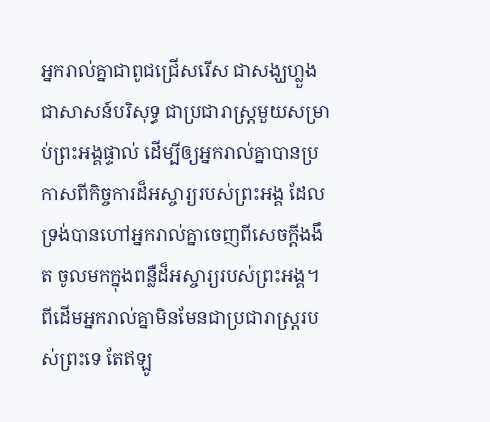អ្នករាល់គ្នាជាពូជជ្រើសរើស ជាសង្ឃហ្លួង ជាសាសន៍បរិសុទ្ធ ជាប្រជារាស្ត្រមួយសម្រាប់ព្រះអង្គផ្ទាល់ ដើម្បីឲ្យអ្នករាល់គ្នាបានប្រកាសពីកិច្ចការដ៏អស្ចារ្យរបស់ព្រះអង្គ ដែលទ្រង់បានហៅអ្នករាល់គ្នាចេញពីសេចក្តីងងឹត ចូលមកក្នុងពន្លឺដ៏អស្ចារ្យរបស់ព្រះអង្គ។ ពីដើមអ្នករាល់គ្នាមិនមែនជាប្រជារាស្រ្តរបស់ព្រះទេ តែឥឡូ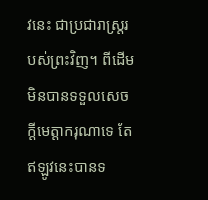វនេះ ជាប្រជារាស្រ្តរបស់ព្រះវិញ។ ពីដើមមិនបានទទួលសេចក្តីមេត្តាករុណាទេ តែឥឡូវនេះបានទ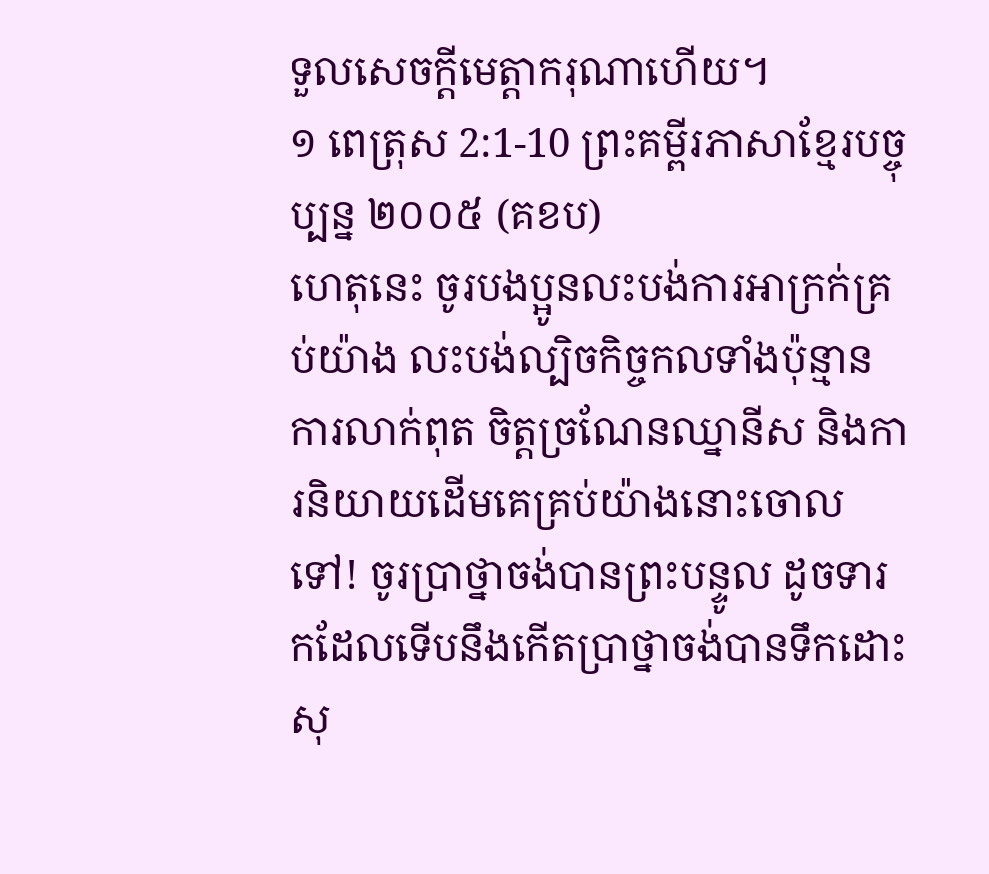ទួលសេចក្តីមេត្តាករុណាហើយ។
១ ពេត្រុស 2:1-10 ព្រះគម្ពីរភាសាខ្មែរបច្ចុប្បន្ន ២០០៥ (គខប)
ហេតុនេះ ចូរបងប្អូនលះបង់ការអាក្រក់គ្រប់យ៉ាង លះបង់ល្បិចកិច្ចកលទាំងប៉ុន្មាន ការលាក់ពុត ចិត្តច្រណែនឈ្នានីស និងការនិយាយដើមគេគ្រប់យ៉ាងនោះចោលទៅ! ចូរប្រាថ្នាចង់បានព្រះបន្ទូល ដូចទារកដែលទើបនឹងកើតប្រាថ្នាចង់បានទឹកដោះសុ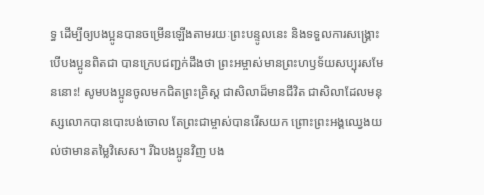ទ្ធ ដើម្បីឲ្យបងប្អូនបានចម្រើនឡើងតាមរយៈព្រះបន្ទូលនេះ និងទទួលការសង្គ្រោះ បើបងប្អូនពិតជា បានក្រេបជញ្ជក់ដឹងថា ព្រះអម្ចាស់មានព្រះហឫទ័យសប្បុរសមែននោះ! សូមបងប្អូនចូលមកជិតព្រះគ្រិស្ត ជាសិលាដ៏មានជីវិត ជាសិលាដែលមនុស្សលោកបានបោះបង់ចោល តែព្រះជាម្ចាស់បានរើសយក ព្រោះព្រះអង្គឈ្វេងយល់ថាមានតម្លៃវិសេស។ រីឯបងប្អូនវិញ បង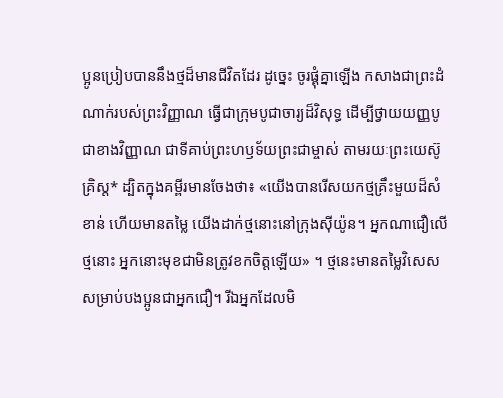ប្អូនប្រៀបបាននឹងថ្មដ៏មានជីវិតដែរ ដូច្នេះ ចូរផ្គុំគ្នាឡើង កសាងជាព្រះដំណាក់របស់ព្រះវិញ្ញាណ ធ្វើជាក្រុមបូជាចារ្យដ៏វិសុទ្ធ ដើម្បីថ្វាយយញ្ញបូជាខាងវិញ្ញាណ ជាទីគាប់ព្រះហឫទ័យព្រះជាម្ចាស់ តាមរយៈព្រះយេស៊ូគ្រិស្ត* ដ្បិតក្នុងគម្ពីរមានចែងថា៖ «យើងបានរើសយកថ្មគ្រឹះមួយដ៏សំខាន់ ហើយមានតម្លៃ យើងដាក់ថ្មនោះនៅក្រុងស៊ីយ៉ូន។ អ្នកណាជឿលើថ្មនោះ អ្នកនោះមុខជាមិនត្រូវខកចិត្តឡើយ» ។ ថ្មនេះមានតម្លៃវិសេសសម្រាប់បងប្អូនជាអ្នកជឿ។ រីឯអ្នកដែលមិ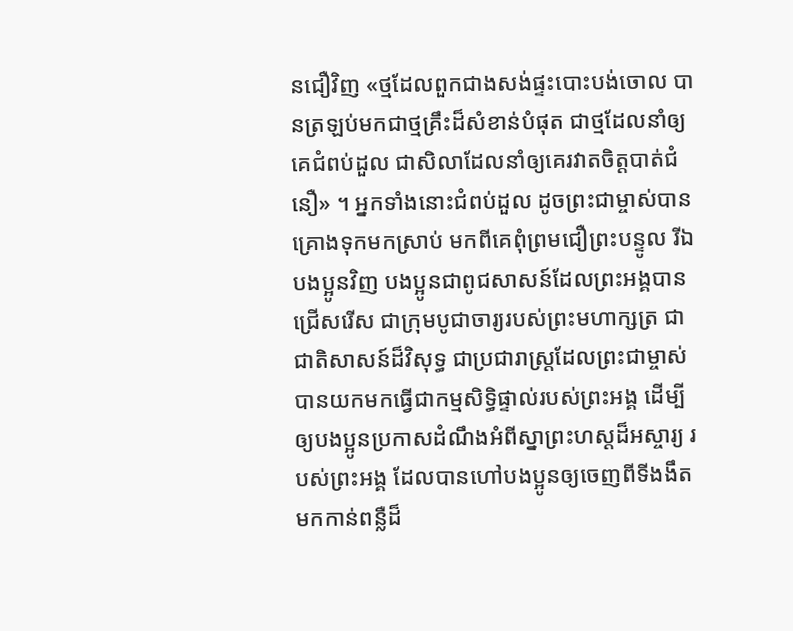នជឿវិញ «ថ្មដែលពួកជាងសង់ផ្ទះបោះបង់ចោល បានត្រឡប់មកជាថ្មគ្រឹះដ៏សំខាន់បំផុត ជាថ្មដែលនាំឲ្យគេជំពប់ដួល ជាសិលាដែលនាំឲ្យគេរវាតចិត្តបាត់ជំនឿ» ។ អ្នកទាំងនោះជំពប់ដួល ដូចព្រះជាម្ចាស់បានគ្រោងទុកមកស្រាប់ មកពីគេពុំព្រមជឿព្រះបន្ទូល រីឯបងប្អូនវិញ បងប្អូនជាពូជសាសន៍ដែលព្រះអង្គបានជ្រើសរើស ជាក្រុមបូជាចារ្យរបស់ព្រះមហាក្សត្រ ជាជាតិសាសន៍ដ៏វិសុទ្ធ ជាប្រជារាស្ដ្រដែលព្រះជាម្ចាស់បានយកមកធ្វើជាកម្មសិទ្ធិផ្ទាល់របស់ព្រះអង្គ ដើម្បីឲ្យបងប្អូនប្រកាសដំណឹងអំពីស្នាព្រះហស្ដដ៏អស្ចារ្យ របស់ព្រះអង្គ ដែលបានហៅបងប្អូនឲ្យចេញពីទីងងឹត មកកាន់ពន្លឺដ៏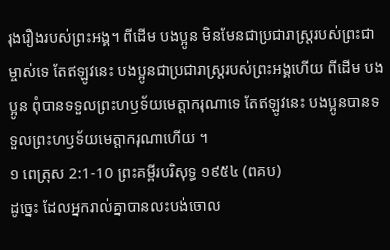រុងរឿងរបស់ព្រះអង្គ។ ពីដើម បងប្អូន មិនមែនជាប្រជារាស្ដ្ររបស់ព្រះជាម្ចាស់ទេ តែឥឡូវនេះ បងប្អូនជាប្រជារាស្ដ្ររបស់ព្រះអង្គហើយ ពីដើម បងប្អូន ពុំបានទទួលព្រះហឫទ័យមេត្តាករុណាទេ តែឥឡូវនេះ បងប្អូនបានទទួលព្រះហឫទ័យមេត្តាករុណាហើយ ។
១ ពេត្រុស 2:1-10 ព្រះគម្ពីរបរិសុទ្ធ ១៩៥៤ (ពគប)
ដូច្នេះ ដែលអ្នករាល់គ្នាបានលះបង់ចោល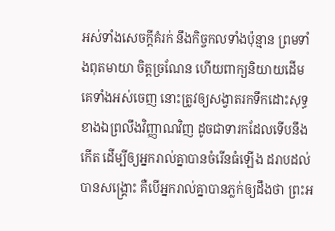អស់ទាំងសេចក្ដីគំរក់ នឹងកិច្ចកលទាំងប៉ុន្មាន ព្រមទាំងពុតមាយា ចិត្តច្រណែន ហើយពាក្យនិយាយដើមគេទាំងអស់ចេញ នោះត្រូវឲ្យសង្វាតរកទឹកដោះសុទ្ធ ខាងឯព្រលឹងវិញ្ញាណវិញ ដូចជាទារកដែលទើបនឹងកើត ដើម្បីឲ្យអ្នករាល់គ្នាបានចំរើនធំឡើង ដរាបដល់បានសង្គ្រោះ គឺបើអ្នករាល់គ្នាបានភ្លក់ឲ្យដឹងថា ព្រះអ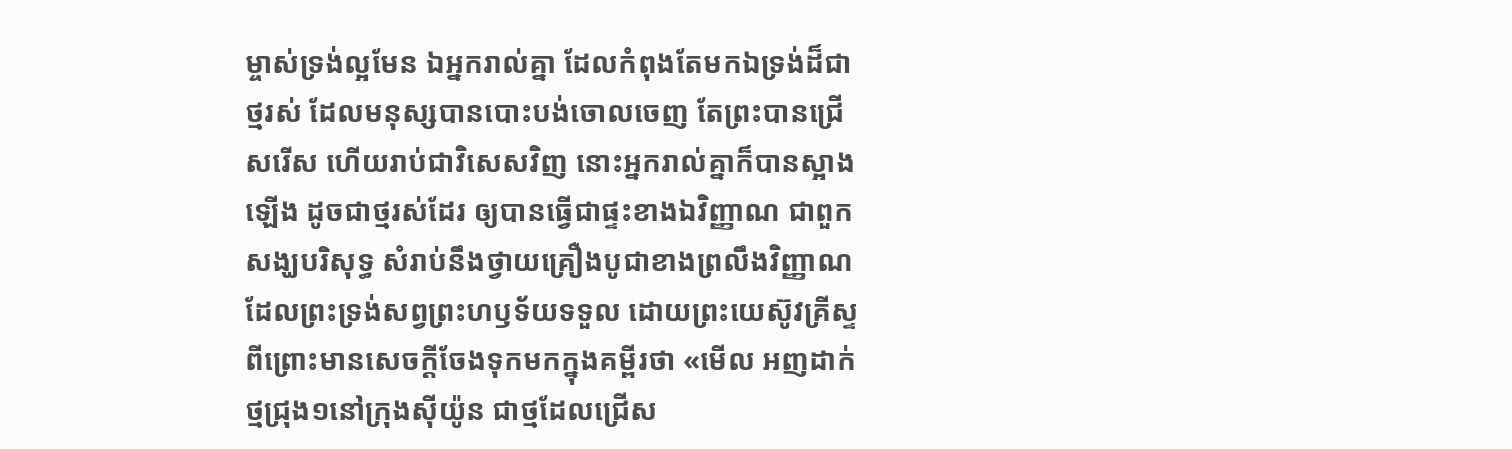ម្ចាស់ទ្រង់ល្អមែន ឯអ្នករាល់គ្នា ដែលកំពុងតែមកឯទ្រង់ដ៏ជាថ្មរស់ ដែលមនុស្សបានបោះបង់ចោលចេញ តែព្រះបានជ្រើសរើស ហើយរាប់ជាវិសេសវិញ នោះអ្នករាល់គ្នាក៏បានស្អាងឡើង ដូចជាថ្មរស់ដែរ ឲ្យបានធ្វើជាផ្ទះខាងឯវិញ្ញាណ ជាពួកសង្ឃបរិសុទ្ធ សំរាប់នឹងថ្វាយគ្រឿងបូជាខាងព្រលឹងវិញ្ញាណ ដែលព្រះទ្រង់សព្វព្រះហឫទ័យទទួល ដោយព្រះយេស៊ូវគ្រីស្ទ ពីព្រោះមានសេចក្ដីចែងទុកមកក្នុងគម្ពីរថា «មើល អញដាក់ថ្មជ្រុង១នៅក្រុងស៊ីយ៉ូន ជាថ្មដែលជ្រើស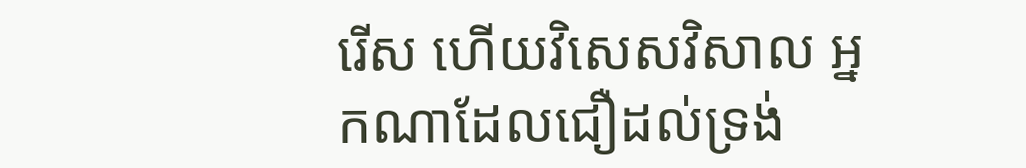រើស ហើយវិសេសវិសាល អ្នកណាដែលជឿដល់ទ្រង់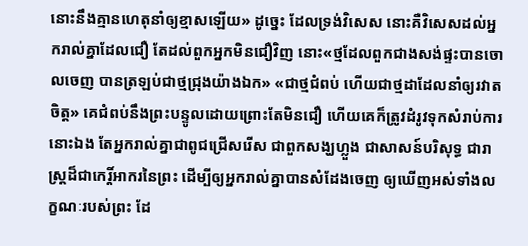នោះនឹងគ្មានហេតុនាំឲ្យខ្មាសឡើយ» ដូច្នេះ ដែលទ្រង់វិសេស នោះគឺវិសេសដល់អ្នករាល់គ្នាដែលជឿ តែដល់ពួកអ្នកមិនជឿវិញ នោះ«ថ្មដែលពួកជាងសង់ផ្ទះបានចោលចេញ បានត្រឡប់ជាថ្មជ្រុងយ៉ាងឯក» «ជាថ្មជំពប់ ហើយជាថ្មដាដែលនាំឲ្យរវាតចិត្ត» គេជំពប់នឹងព្រះបន្ទូលដោយព្រោះតែមិនជឿ ហើយគេក៏ត្រូវដំរូវទុកសំរាប់ការនោះឯង តែអ្នករាល់គ្នាជាពូជជ្រើសរើស ជាពួកសង្ឃហ្លួង ជាសាសន៍បរិសុទ្ធ ជារាស្ត្រដ៏ជាកេរ្តិ៍អាករនៃព្រះ ដើម្បីឲ្យអ្នករាល់គ្នាបានសំដែងចេញ ឲ្យឃើញអស់ទាំងលក្ខណៈរបស់ព្រះ ដែ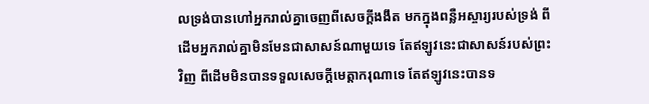លទ្រង់បានហៅអ្នករាល់គ្នាចេញពីសេចក្ដីងងឹត មកក្នុងពន្លឺអស្ចារ្យរបស់ទ្រង់ ពីដើមអ្នករាល់គ្នាមិនមែនជាសាសន៍ណាមួយទេ តែឥឡូវនេះជាសាសន៍របស់ព្រះវិញ ពីដើមមិនបានទទួលសេចក្ដីមេត្តាករុណាទេ តែឥឡូវនេះបានទ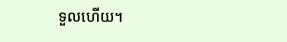ទួលហើយ។